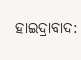ହାଇଦ୍ରାବାଦ: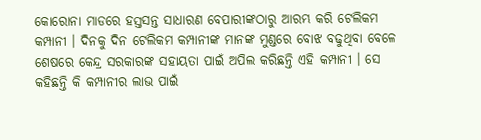କୋରୋନା ମାଡରେ ହସ୍ତସନ୍ତ ସାଧାରଣ ବେପାରୀଙ୍କଠାରୁ ଆରମ୍ଭ କରି ଟେଲିକମ କମ୍ପାନୀ । ଦିନକୁ ଦିନ ଟେଲିକମ କମ୍ପାନୀଙ୍କ ମାନଙ୍କ ମୁଣ୍ଡରେ ବୋଝ ବଢୁଥିବା ବେଳେ ଶେଷରେ କେନ୍ଦ୍ର ସରକାରଙ୍କ ସହାୟତା ପାଇଁ ଅପିଲ କରିଛନ୍ତି ଏହି କମ୍ପାନୀ । ସେ କହିଛନ୍ତି କି କମ୍ପାନୀର ଲାଭ ପାଇଁ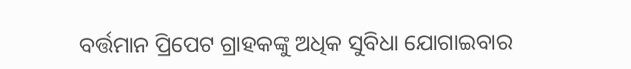ବର୍ତ୍ତମାନ ପ୍ରିପେଟ ଗ୍ରାହକଙ୍କୁ ଅଧିକ ସୁବିଧା ଯୋଗାଇବାର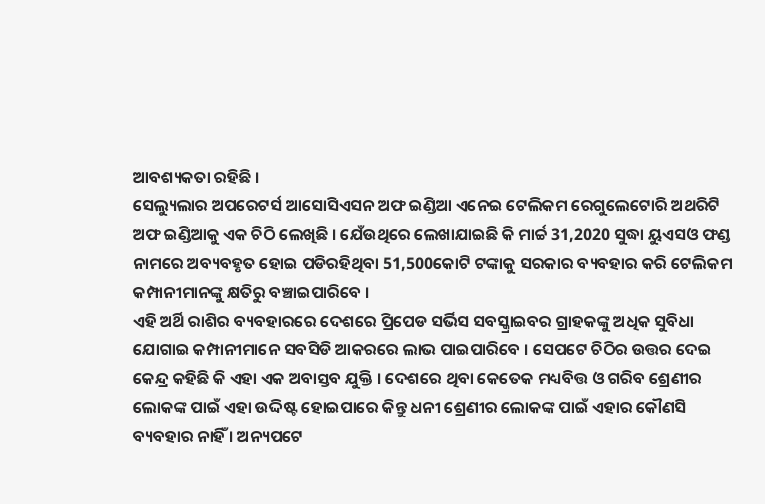ଆବଶ୍ୟକତା ରହିଛି ।
ସେଲ୍ୟୁଲାର ଅପରେଟର୍ସ ଆସୋସିଏସନ ଅଫ ଇଣ୍ଡିଆ ଏନେଇ ଟେଲିକମ ରେଗୁଲେଟୋରି ଅଥରିଟି ଅଫ ଇଣ୍ଡିଆକୁ ଏକ ଚିଠି ଲେଖିଛି । ଯେଁଉଥିରେ ଲେଖାଯାଇଛି କି ମାର୍ଚ୍ଚ 31,2020 ସୁଦ୍ଧା ୟୁଏସଓ ଫଣ୍ଡ ନାମରେ ଅବ୍ୟବହୃତ ହୋଇ ପଡିରହିଥିବା 51,500କୋଟି ଟଙ୍କାକୁ ସରକାର ବ୍ୟବହାର କରି ଟେଲିକମ କମ୍ପାନୀମାନଙ୍କୁ କ୍ଷତିରୁ ବଞ୍ଚାଇପାରିବେ ।
ଏହି ଅର୍ଥି ରାଶିର ବ୍ୟବହାରରେ ଦେଶରେ ପ୍ରିପେଡ ସର୍ଭିସ ସବସ୍କ୍ରାଇବର ଗ୍ରାହକଙ୍କୁ ଅଧିକ ସୁବିଧା ଯୋଗାଇ କମ୍ପାନୀମାନେ ସବସିଡି ଆକରରେ ଲାଭ ପାଇପାରିବେ । ସେପଟେ ଚିଠିର ଉତ୍ତର ଦେଇ କେନ୍ଦ୍ର କହିଛି କି ଏହା ଏକ ଅବାସ୍ତବ ଯୁକ୍ତି । ଦେଶରେ ଥିବା କେତେକ ମଧ୍ୟବିତ୍ତ ଓ ଗରିବ ଶ୍ରେଣୀର ଲୋକଙ୍କ ପାଇଁ ଏହା ଉଦ୍ଦିଷ୍ଟ ହୋଇପାରେ କିନ୍ତୁ ଧନୀ ଶ୍ରେଣୀର ଲୋକଙ୍କ ପାଇଁ ଏହାର କୌଣସି ବ୍ୟବହାର ନାହିଁ । ଅନ୍ୟପଟେ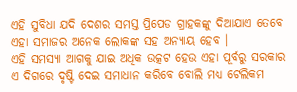ଏହି ସୁବିଧା ଯଦି ଦେଶର ସମସ୍ତ ପ୍ରିପେଡ ଗ୍ରାହକଙ୍କୁ ଦିଆଯାଏ ତେବେ ଏହା ସମାଜର ଅନେକ ଲୋକଙ୍କ ସହ ଅନ୍ୟାୟ ହେବ ।
ଏହି ସମସ୍ୟା ଆଗକୁ ଯାଇ ଅଧିକ ଉତ୍କଟ ହେଉ ଏହା ପୂର୍ବରୁ ସରକାର ଏ ଦିଗରେ ଦୃଷ୍ଟି ଦେଇ ସମାଧାନ କରିବେ ବୋଲି ମଧ୍ୟ ଟେଲିକମ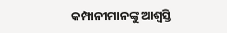କମ୍ପାନୀମାନଙ୍କୁ ଆଶ୍ବସ୍ତି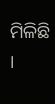ମିଳିଛି ।